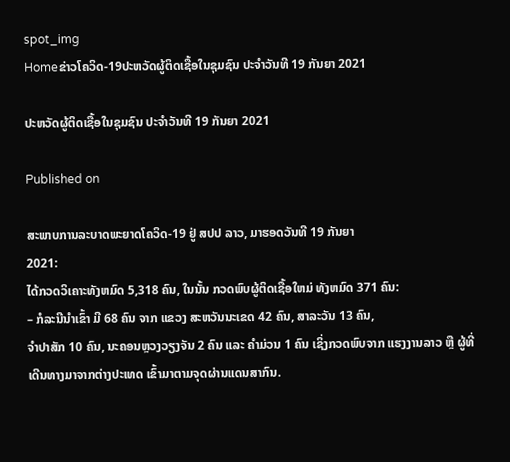spot_img
Homeຂ່າວໂຄວິດ-19ປະຫວັດຜູ້ຕິດເຊື້ອໃນຊຸມຊົນ ປະຈໍາວັນທີ 19 ກັນຍາ 2021

ປະຫວັດຜູ້ຕິດເຊື້ອໃນຊຸມຊົນ ປະຈໍາວັນທີ 19 ກັນຍາ 2021

Published on

ສະພາບການລະບາດພະຍາດໂຄວິດ-19 ຢູ່ ສປປ ລາວ, ມາຮອດວັນທີ 19 ກັນຍາ
2021:
ໄດ້ກວດວິເຄາະທັງຫມົດ 5,318 ຄົນ, ໃນນັ້ນ ກວດພົບຜູ້ຕິດເຊື້ອໃຫມ່ ທັງຫມົດ 371 ຄົນ:
– ກໍລະນີນໍາເຂົ້າ ມີ 68 ຄົນ ຈາກ ແຂວງ ສະຫວັນນະເຂດ 42 ຄົນ, ສາລະວັນ 13 ຄົນ,
ຈໍາປາສັກ 10 ຄົນ, ນະຄອນຫຼວງວຽງຈັນ 2 ຄົນ ແລະ ຄໍາມ່ວນ 1 ຄົນ ເຊິ່ງກວດພົບຈາກ ແຮງງານລາວ ຫຼື ຜູ້ທີ່ເດີນທາງມາຈາກຕ່າງປະເທດ ເຂົ້າມາຕາມຈຸດຜ່ານແດນສາກົນ.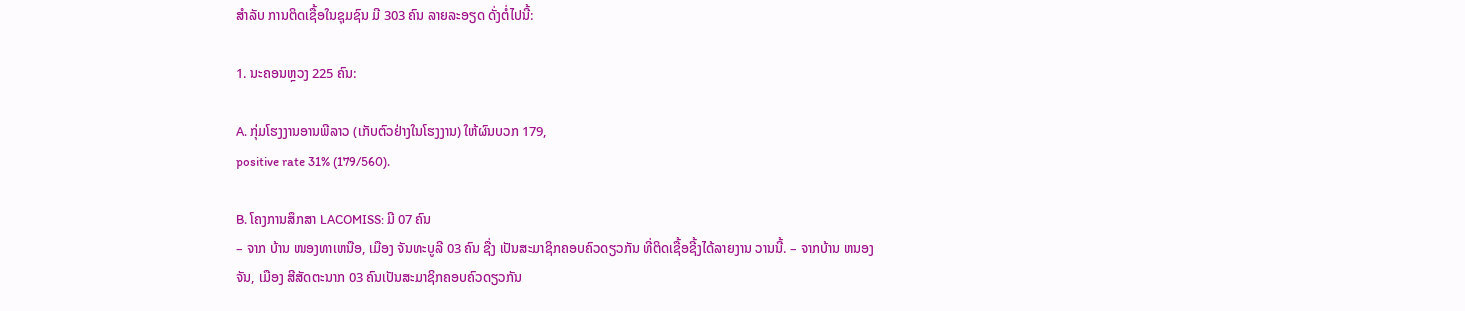ສໍາລັບ ການຕິດເຊື້ອໃນຊຸມຊົນ ມີ 303 ຄົນ ລາຍລະອຽດ ດັ່ງຕໍ່ໄປນີ້:

1. ນະຄອນຫຼວງ 225 ຄົນ:

A. ກຸ່ມໂຮງງານອານພີລາວ (ເກັບຕົວຢ່າງໃນໂຮງງານ) ໃຫ້ຜົນບວກ 179,
positive rate 31% (179/560).

B. ໂຄງການສຶກສາ LACOMISS: ມີ 07 ຄົນ
– ຈາກ ບ້ານ ໜອງທາເຫນືອ, ເມືອງ ຈັນທະບູລີ 03 ຄົນ ຊື່ງ ເປັນສະມາຊິກຄອບຄົວດຽວກັນ ທີ່ຕິດເຊື້ອຊີ້ງໄດ້ລາຍງານ ວານນີ້. – ຈາກບ້ານ ຫນອງຈັນ, ເມືອງ ສີສັດຕະນາກ 03 ຄົນເປັນສະມາຊິກຄອບຄົວດຽວກັນ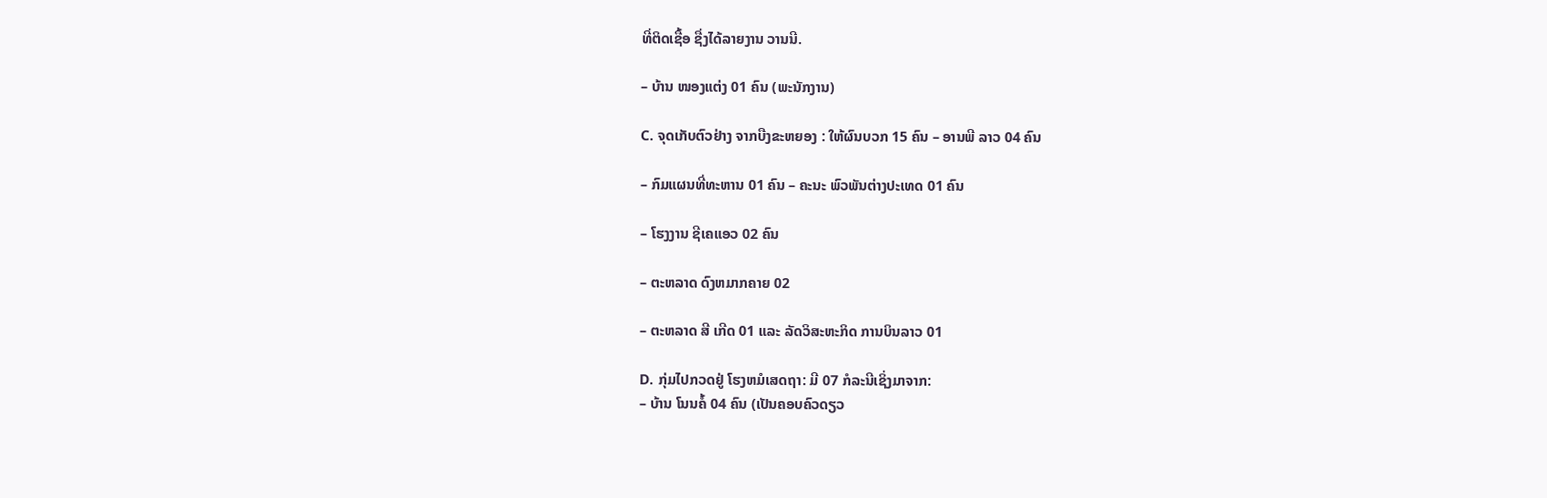ທີ່ຕິດເຊື້ອ ຊື່ງໄດ້ລາຍງານ ວານນີ.

– ບ້ານ ໜອງແຕ່ງ 01 ຄົນ (ພະນັກງານ)

C. ຈຸດເກັບຕົວຢ່າງ ຈາກບືງຂະຫຍອງ : ໃຫ້ຜົນບວກ 15 ຄົນ – ອານພີ ລາວ 04 ຄົນ

– ກົມແຜນທີ່ທະຫານ 01 ຄົນ – ຄະນະ ພົວພັນຕ່າງປະເທດ 01 ຄົນ

– ໂຮງງານ ຊີເຄແອວ 02 ຄົນ

– ຕະຫລາດ ດົງຫມາກຄາຍ 02

– ຕະຫລາດ ສີ ເກີດ 01 ແລະ ລັດວິສະຫະກິດ ການບິນລາວ 01

D. ກຸ່ມໄປກວດຢູ່ ໂຮງຫມໍເສດຖາ: ມີ 07 ກໍລະນີເຊິ່ງມາຈາກ:
– ບ້ານ ໂນນຄໍ້ 04 ຄົນ (ເປັນຄອບຄົວດຽວ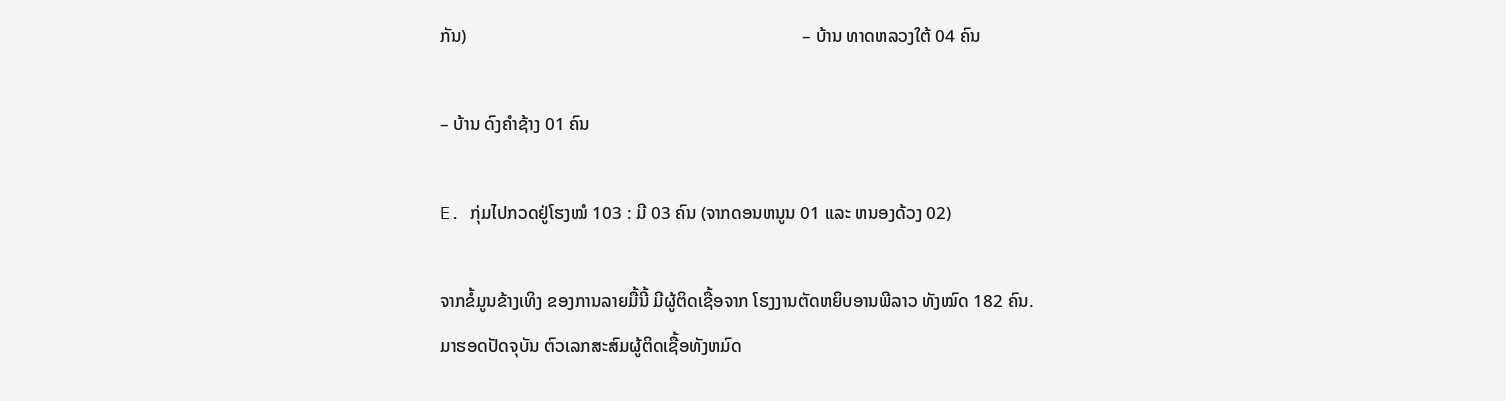ກັນ)                                                                            – ບ້ານ ທາດຫລວງໃຕ້ 04 ຄົນ

– ບ້ານ ດົງຄໍາຊ້າງ 01 ຄົນ

E. ກຸ່ມໄປກວດຢູ່ໂຮງໝໍ 103 : ມີ 03 ຄົນ (ຈາກດອນຫນູນ 01 ແລະ ຫນອງດ້ວງ 02)

ຈາກຂໍ້ມູນຂ້າງເທິງ ຂອງການລາຍມື້ນີ້ ມີຜູ້ຕິດເຊື້ອຈາກ ໂຮງງານຕັດຫຍິບອານພີລາວ ທັງໝົດ 182 ຄົນ. ມາຮອດປັດຈຸບັນ ຕົວເລກສະສົມຜູ້ຕິດເຊື້ອທັງຫມົດ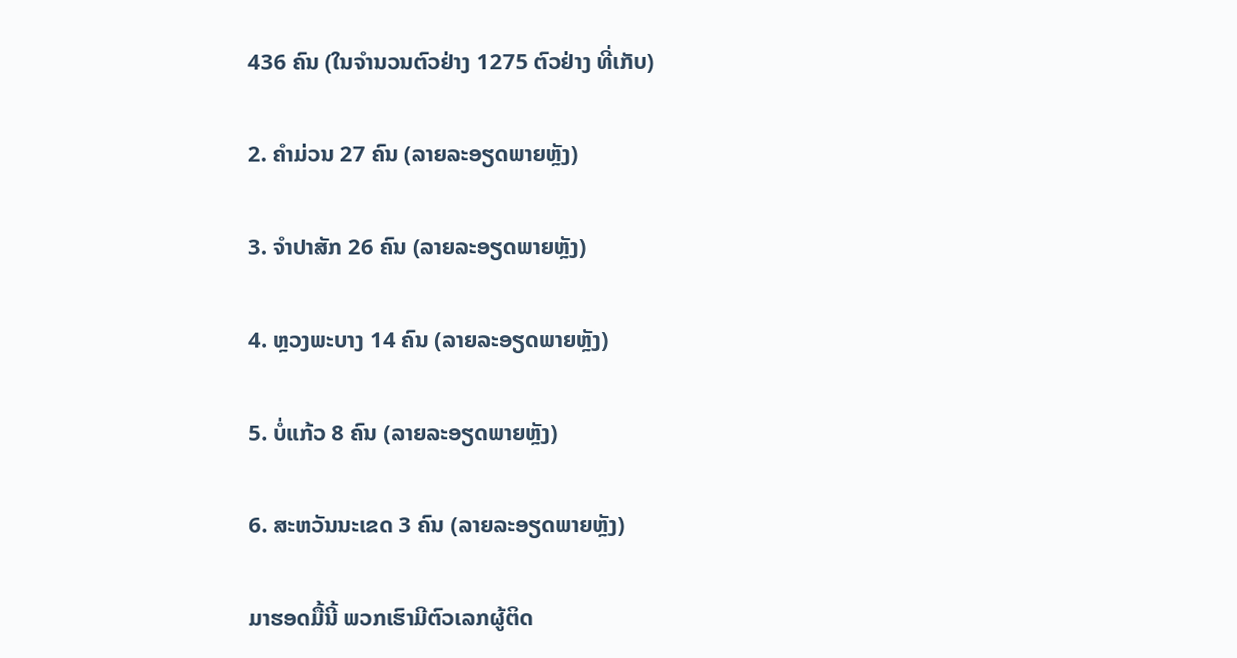436 ຄົນ (ໃນຈໍານວນຕົວຢ່າງ 1275 ຕົວຢ່າງ ທີ່ເກັບ)

2. ຄໍາມ່ວນ 27 ຄົນ (ລາຍລະອຽດພາຍຫຼັງ)

3. ຈໍາປາສັກ 26 ຄົນ (ລາຍລະອຽດພາຍຫຼັງ)

4. ຫຼວງພະບາງ 14 ຄົນ (ລາຍລະອຽດພາຍຫຼັງ)

5. ບໍ່ແກ້ວ 8 ຄົນ (ລາຍລະອຽດພາຍຫຼັງ)

6. ສະຫວັນນະເຂດ 3 ຄົນ (ລາຍລະອຽດພາຍຫຼັງ)

ມາຮອດມື້ນີ້ ພວກເຮົາມີຕົວເລກຜູ້ຕິດ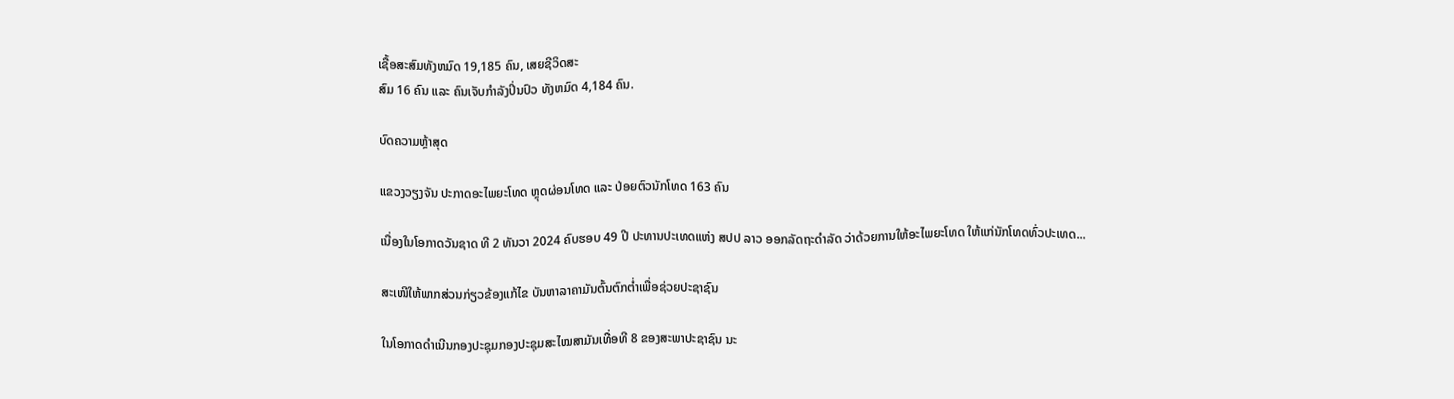ເຊື້ອສະສົມທັງຫມົດ 19,185 ຄົນ, ເສຍຊີວິດສະ
ສົມ 16 ຄົນ ແລະ ຄົນເຈັບກໍາລັງປິ່ນປົວ ທັງຫມົດ 4,184 ຄົນ.

ບົດຄວາມຫຼ້າສຸດ

ແຂວງວຽງຈັນ ປະກາດອະໄພຍະໂທດ ຫຼຸດຜ່ອນໂທດ ແລະ ປ່ອຍຕົວນັກໂທດ 163 ຄົນ

ເນື່ອງໃນໂອກາດວັນຊາດ ທີ 2 ທັນວາ 2024 ຄົບຮອບ 49 ປີ ປະທານປະເທດແຫ່ງ ສປປ ລາວ ອອກລັດຖະດໍາລັດ ວ່າດ້ວຍການໃຫ້ອະໄພຍະໂທດ ໃຫ້ແກ່ນັກໂທດທົ່ວປະເທດ...

ສະເໜີໃຫ້ພາກສ່ວນກ່ຽວຂ້ອງແກ້ໄຂ ບັນຫາລາຄາມັນຕົ້ນຕົກຕໍ່າເພື່ອຊ່ວຍປະຊາຊົນ

ໃນໂອກາດດຳເນີນກອງປະຊຸມກອງປະຊຸມສະໄໝສາມັນເທື່ອທີ 8 ຂອງສະພາປະຊາຊົນ ນະ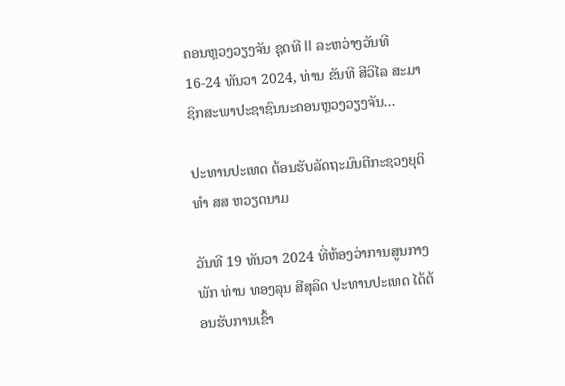ຄອນຫຼວງວຽງຈັນ ຊຸດທີ II ລະຫວ່າງວັນທີ 16-24 ທັນວາ 2024, ທ່ານ ຂັນທີ ສີວິໄລ ສະມາຊິກສະພາປະຊາຊົນນະຄອນຫຼວງວຽງຈັນ...

ປະທານປະເທດ ຕ້ອນຮັບລັດຖະມົນຕີກະຊວງຍຸຕິທຳ ສສ ຫວຽດນາມ

ວັນທີ 19 ທັນວາ 2024 ທີ່ຫ້ອງວ່າການສູນກາງພັກ ທ່ານ ທອງລຸນ ສີສຸລິດ ປະທານປະເທດ ໄດ້ຕ້ອນຮັບການເຂົ້າ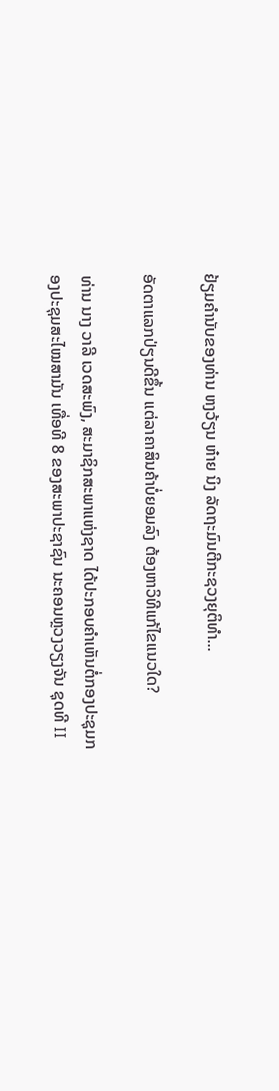ຢ້ຽມຄຳນັບຂອງທ່ານ ຫງວ້ຽນ ຫ໋າຍ ນິງ ລັດຖະມົນຕີກະຊວງຍຸຕິທຳ...

ອັດຕາແລກປ່ຽນດີຂຶ້ນ ແຕ່ລາຄາສິນຄ້າບໍ່ຍອມລົງ ຕ້ອງຫາວິທີແກ້ໄຂແນວໃດ?

ທ່ານ ນາງ ວາລີ ເວດສະພົງ, ສະມາຊິກສະພາແຫ່ງຊາດ ໄດ້ປະກອບຄໍາເຫັນຕໍ່ກອງປະຊຸມກອງປະຊຸມສະໄໝສາມັນ ເທື່ອທີ 8 ຂອງສະພາປະຊາຊົນ ນະຄອນຫຼວງວຽງຈັນ ຊຸດທີ II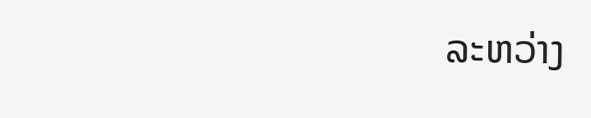ລະຫວ່າງ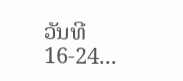ວັນທີ 16-24...